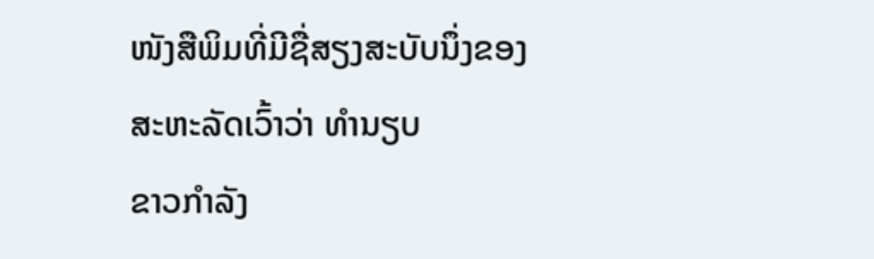ໜັງສືພິມທີ່ມີຊື່ສຽງສະບັບນຶ່ງຂອງສະຫະລັດເວົ້າວ່າ ທໍານຽບ
ຂາວກໍາລັງ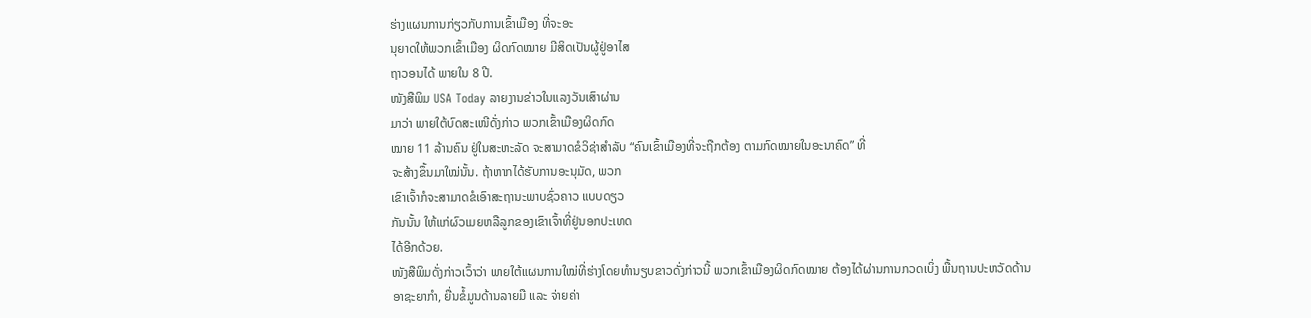ຮ່າງແຜນການກ່ຽວກັບການເຂົ້າເມືອງ ທີ່ຈະອະ
ນຸຍາດໃຫ້ພວກເຂົ້າເມືອງ ຜິດກົດໝາຍ ມີສິດເປັນຜູ້ຢູ່ອາໄສ
ຖາວອນໄດ້ ພາຍໃນ 8 ປີ.
ໜັງສືພິມ USA Today ລາຍງານຂ່າວໃນແລງວັນເສົາຜ່ານ
ມາວ່າ ພາຍໃຕ້ບົດສະເໜີດັ່ງກ່າວ ພວກເຂົ້າເມືອງຜິດກົດ
ໝາຍ 11 ລ້ານຄົນ ຢູ່ໃນສະຫະລັດ ຈະສາມາດຂໍວິຊ່າສໍາລັບ “ຄົນເຂົ້າເມືອງທີ່ຈະຖືກຕ້ອງ ຕາມກົດໝາຍໃນອະນາຄົດ” ທີ່
ຈະສ້າງຂຶ້ນມາໃໝ່ນັ້ນ. ຖ້າຫາກໄດ້ຮັບການອະນຸມັດ, ພວກ
ເຂົາເຈົ້າກໍຈະສາມາດຂໍເອົາສະຖານະພາບຊົ່ວຄາວ ແບບດຽວ
ກັນນັ້ນ ໃຫ້ແກ່ຜົວເມຍຫລືລູກຂອງເຂົາເຈົ້າທີ່ຢູ່ນອກປະເທດ
ໄດ້ອີກດ້ວຍ.
ໜັງສືພິມດັ່ງກ່າວເວົ້າວ່າ ພາຍໃຕ້ແຜນການໃໝ່ທີ່ຮ່າງໂດຍທໍານຽບຂາວດັ່ງກ່າວນີ້ ພວກເຂົ້າເມືອງຜິດກົດໝາຍ ຕ້ອງໄດ້ຜ່ານການກວດເບິ່ງ ພື້ນຖານປະຫວັດດ້ານ
ອາຊະຍາກໍາ, ຍື່ນຂໍ້ມູນດ້ານລາຍມື ແລະ ຈ່າຍຄ່າ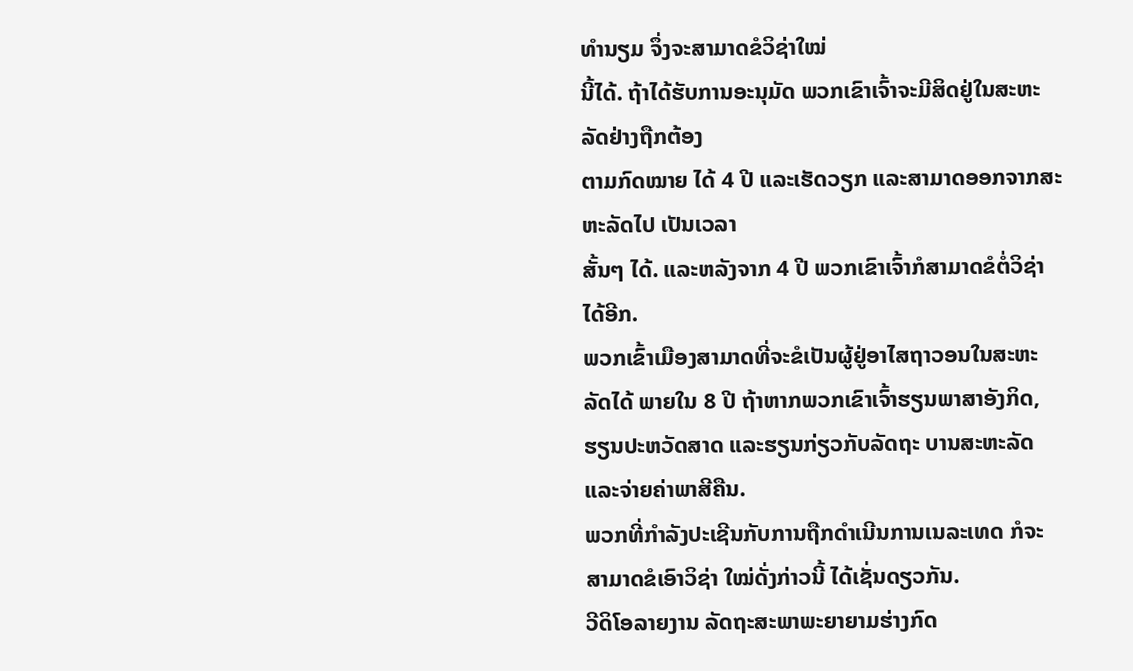ທໍານຽມ ຈຶ່ງຈະສາມາດຂໍວິຊ່າໃໝ່
ນີ້ໄດ້. ຖ້າໄດ້ຮັບການອະນຸມັດ ພວກເຂົາເຈົ້າຈະມີສິດຢູ່ໃນສະຫະລັດຢ່າງຖືກຕ້ອງ
ຕາມກົດໝາຍ ໄດ້ 4 ປີ ແລະເຮັດວຽກ ແລະສາມາດອອກຈາກສະຫະລັດໄປ ເປັນເວລາ
ສັ້ນໆ ໄດ້. ແລະຫລັງຈາກ 4 ປີ ພວກເຂົາເຈົ້າກໍສາມາດຂໍຕໍ່ວິຊ່າ ໄດ້ອີກ.
ພວກເຂົ້າເມືອງສາມາດທີ່ຈະຂໍເປັນຜູ້ຢູ່ອາໄສຖາວອນໃນສະຫະລັດໄດ້ ພາຍໃນ 8 ປີ ຖ້າຫາກພວກເຂົາເຈົ້າຮຽນພາສາອັງກິດ, ຮຽນປະຫວັດສາດ ແລະຮຽນກ່ຽວກັບລັດຖະ ບານສະຫະລັດ ແລະຈ່າຍຄ່າພາສີຄືນ.
ພວກທີ່ກໍາລັງປະເຊີນກັບການຖືກດໍາເນີນການເນລະເທດ ກໍຈະສາມາດຂໍເອົາວິຊ່າ ໃໝ່ດັ່ງກ່າວນີ້ ໄດ້ເຊັ່ນດຽວກັນ.
ວີດິໂອລາຍງານ ລັດຖະສະພາພະຍາຍາມຮ່າງກົດ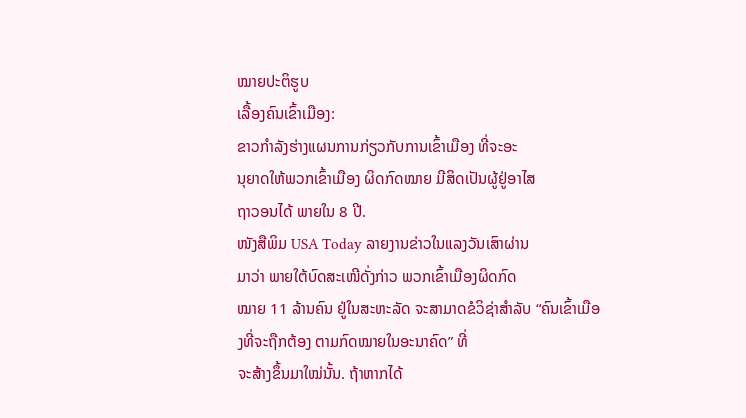ໝາຍປະຕິຮູບ
ເລື້ອງຄົນເຂົ້າເມືອງ:
ຂາວກໍາລັງຮ່າງແຜນການກ່ຽວກັບການເຂົ້າເມືອງ ທີ່ຈະອະ
ນຸຍາດໃຫ້ພວກເຂົ້າເມືອງ ຜິດກົດໝາຍ ມີສິດເປັນຜູ້ຢູ່ອາໄສ
ຖາວອນໄດ້ ພາຍໃນ 8 ປີ.
ໜັງສືພິມ USA Today ລາຍງານຂ່າວໃນແລງວັນເສົາຜ່ານ
ມາວ່າ ພາຍໃຕ້ບົດສະເໜີດັ່ງກ່າວ ພວກເຂົ້າເມືອງຜິດກົດ
ໝາຍ 11 ລ້ານຄົນ ຢູ່ໃນສະຫະລັດ ຈະສາມາດຂໍວິຊ່າສໍາລັບ “ຄົນເຂົ້າເມືອງທີ່ຈະຖືກຕ້ອງ ຕາມກົດໝາຍໃນອະນາຄົດ” ທີ່
ຈະສ້າງຂຶ້ນມາໃໝ່ນັ້ນ. ຖ້າຫາກໄດ້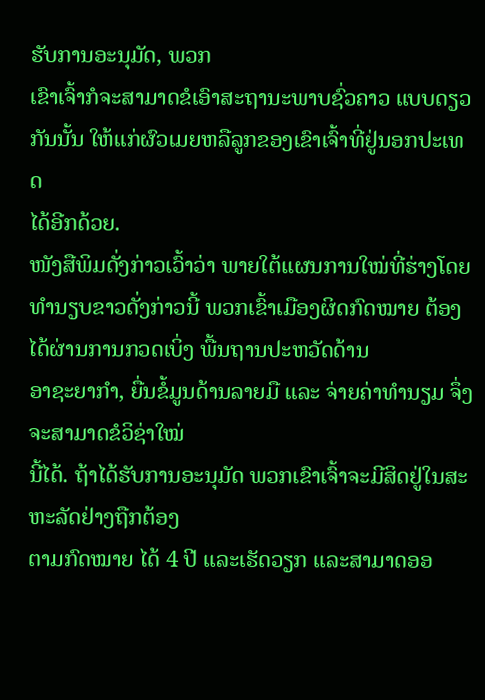ຮັບການອະນຸມັດ, ພວກ
ເຂົາເຈົ້າກໍຈະສາມາດຂໍເອົາສະຖານະພາບຊົ່ວຄາວ ແບບດຽວ
ກັນນັ້ນ ໃຫ້ແກ່ຜົວເມຍຫລືລູກຂອງເຂົາເຈົ້າທີ່ຢູ່ນອກປະເທດ
ໄດ້ອີກດ້ວຍ.
ໜັງສືພິມດັ່ງກ່າວເວົ້າວ່າ ພາຍໃຕ້ແຜນການໃໝ່ທີ່ຮ່າງໂດຍທໍານຽບຂາວດັ່ງກ່າວນີ້ ພວກເຂົ້າເມືອງຜິດກົດໝາຍ ຕ້ອງໄດ້ຜ່ານການກວດເບິ່ງ ພື້ນຖານປະຫວັດດ້ານ
ອາຊະຍາກໍາ, ຍື່ນຂໍ້ມູນດ້ານລາຍມື ແລະ ຈ່າຍຄ່າທໍານຽມ ຈຶ່ງຈະສາມາດຂໍວິຊ່າໃໝ່
ນີ້ໄດ້. ຖ້າໄດ້ຮັບການອະນຸມັດ ພວກເຂົາເຈົ້າຈະມີສິດຢູ່ໃນສະຫະລັດຢ່າງຖືກຕ້ອງ
ຕາມກົດໝາຍ ໄດ້ 4 ປີ ແລະເຮັດວຽກ ແລະສາມາດອອ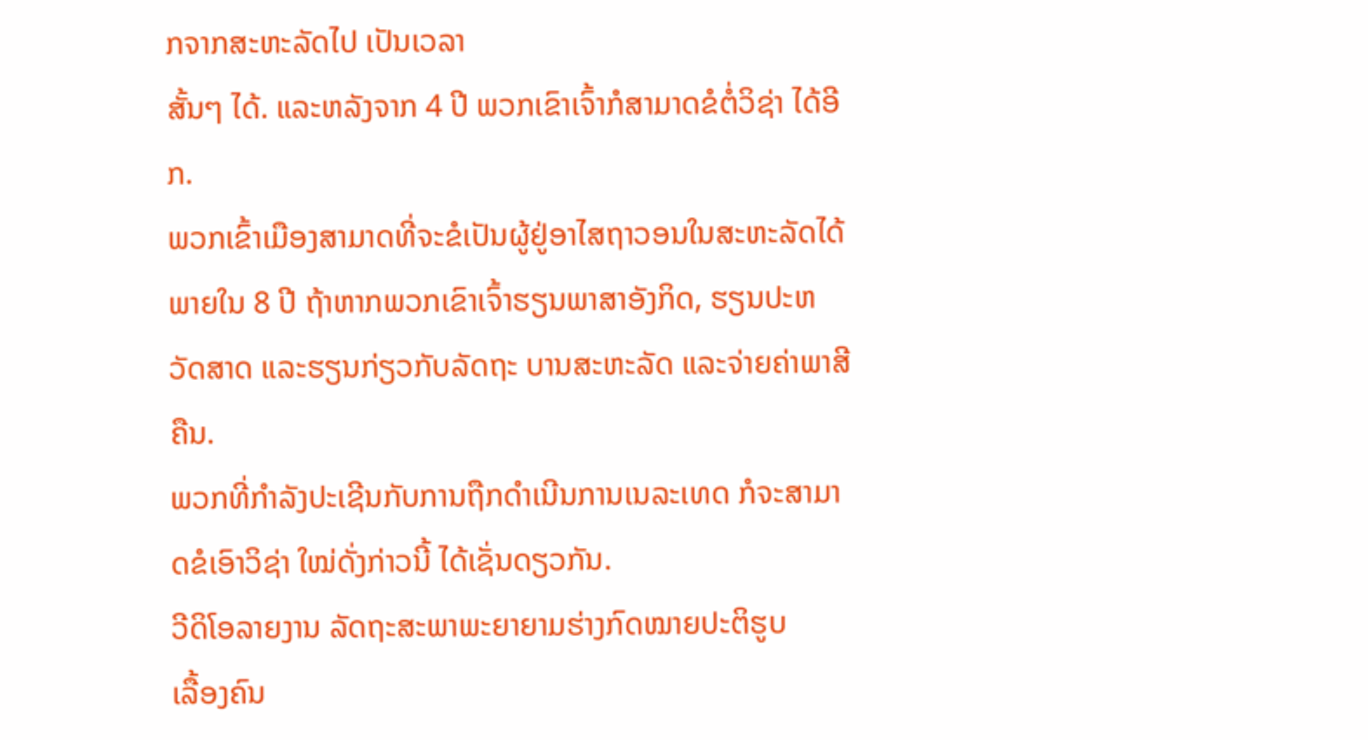ກຈາກສະຫະລັດໄປ ເປັນເວລາ
ສັ້ນໆ ໄດ້. ແລະຫລັງຈາກ 4 ປີ ພວກເຂົາເຈົ້າກໍສາມາດຂໍຕໍ່ວິຊ່າ ໄດ້ອີກ.
ພວກເຂົ້າເມືອງສາມາດທີ່ຈະຂໍເປັນຜູ້ຢູ່ອາໄສຖາວອນໃນສະຫະລັດໄດ້ ພາຍໃນ 8 ປີ ຖ້າຫາກພວກເຂົາເຈົ້າຮຽນພາສາອັງກິດ, ຮຽນປະຫວັດສາດ ແລະຮຽນກ່ຽວກັບລັດຖະ ບານສະຫະລັດ ແລະຈ່າຍຄ່າພາສີຄືນ.
ພວກທີ່ກໍາລັງປະເຊີນກັບການຖືກດໍາເນີນການເນລະເທດ ກໍຈະສາມາດຂໍເອົາວິຊ່າ ໃໝ່ດັ່ງກ່າວນີ້ ໄດ້ເຊັ່ນດຽວກັນ.
ວີດິໂອລາຍງານ ລັດຖະສະພາພະຍາຍາມຮ່າງກົດໝາຍປະຕິຮູບ
ເລື້ອງຄົນ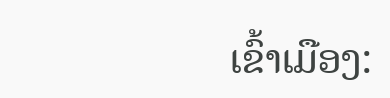ເຂົ້າເມືອງ: